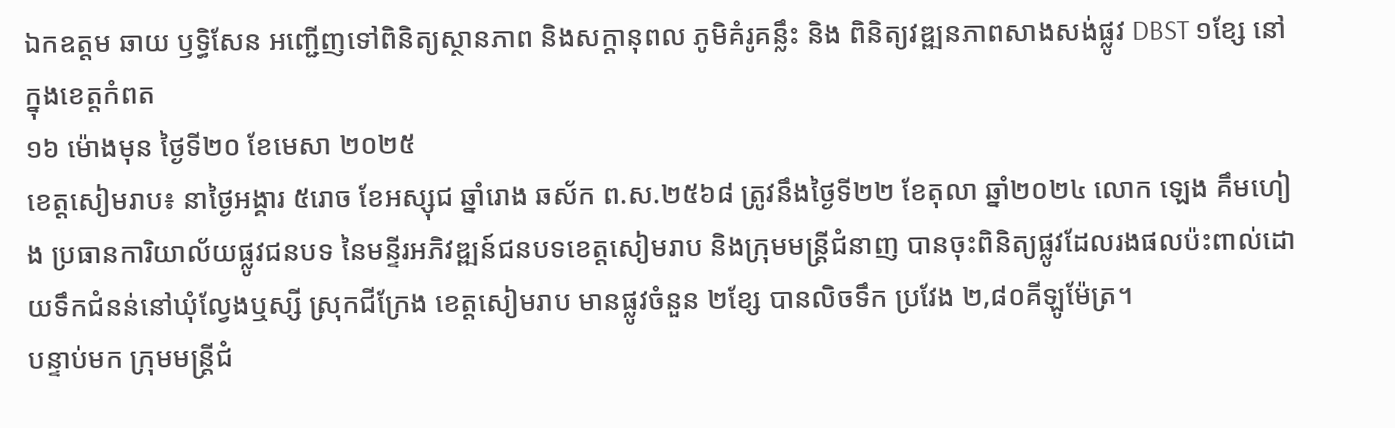ឯកឧត្តម ឆាយ ឫទ្ធិសែន អញ្ជើញទៅពិនិត្យស្ថានភាព និងសក្ដានុពល ភូមិគំរូគន្លឹះ និង ពិនិត្យវឌ្ឍនភាពសាងសង់ផ្លូវ DBST ១ខ្សែ នៅក្នុងខេត្តកំពត
១៦ ម៉ោងមុន ថ្ងៃទី២០ ខែមេសា ២០២៥
ខេត្តសៀមរាប៖ នាថ្ងៃអង្គារ ៥រោច ខែអស្សុជ ឆ្នាំរោង ឆស័ក ព.ស.២៥៦៨ ត្រូវនឹងថ្ងៃទី២២ ខែតុលា ឆ្នាំ២០២៤ លោក ឡេង គឹមហៀង ប្រធានការិយាល័យផ្លូវជនបទ នៃមន្ទីរអភិវឌ្ឍន៍ជនបទខេត្តសៀមរាប និងក្រុមមន្ដ្រីជំនាញ បានចុះពិនិត្យផ្លូវដែលរងផលប៉ះពាល់ដោយទឹកជំនន់នៅឃុំល្វែងឬស្សី ស្រុកជីក្រែង ខេត្តសៀមរាប មានផ្លូវចំនួន ២ខ្សែ បានលិចទឹក ប្រវែង ២,៨០គីឡូម៉ែត្រ។
បន្ទាប់មក ក្រុមមន្ដ្រីជំ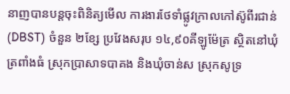នាញបានបន្តចុះពិនិត្យមើល ការងារថែទាំផ្លូវក្រាលកៅស៊ូពីរជាន់ (DBST) ចំនួន ២ខ្សែ ប្រវែងសរុប ១៤,៩០គីឡូម៉ែត្រ ស្ថិតនៅឃុំត្រពាំងធំ ស្រុកប្រាសាទបាគង និងឃុំចាន់ស ស្រុកសូទ្រ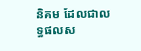និគម ដែលជាលទ្ធផលស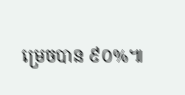ម្រេចបាន ៩០%៕